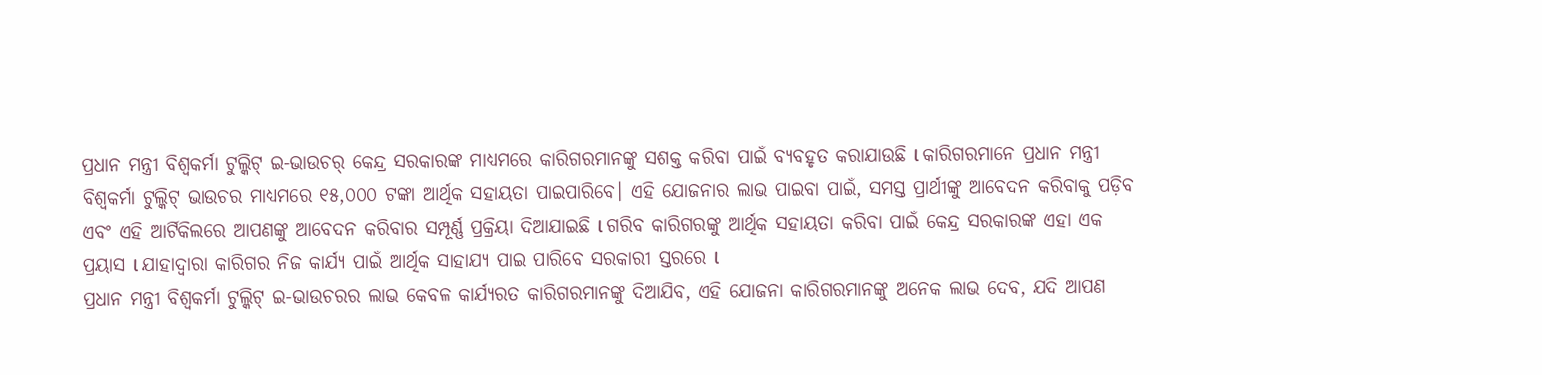ପ୍ରଧାନ ମନ୍ତ୍ରୀ ବିଶ୍ୱକର୍ମା ଟୁଲ୍କିଟ୍ ଇ-ଭାଉଚର୍ କେନ୍ଦ୍ର ସରକାରଙ୍କ ମାଧ୍ୟମରେ କାରିଗରମାନଙ୍କୁ ସଶକ୍ତ କରିବା ପାଇଁ ବ୍ୟବହୃତ କରାଯାଉଛି l କାରିଗରମାନେ ପ୍ରଧାନ ମନ୍ତ୍ରୀ ବିଶ୍ୱକର୍ମା ଟୁଲ୍କିଟ୍ ଭାଉଚର ମାଧ୍ୟମରେ ୧୫,୦୦୦ ଟଙ୍କା ଆର୍ଥିକ ସହାୟତା ପାଇପାରିବେ। ଏହି ଯୋଜନାର ଲାଭ ପାଇବା ପାଇଁ, ସମସ୍ତ ପ୍ରାର୍ଥୀଙ୍କୁ ଆବେଦନ କରିବାକୁ ପଡ଼ିବ ଏବଂ ଏହି ଆର୍ଟିକିଲରେ ଆପଣଙ୍କୁ ଆବେଦନ କରିବାର ସମ୍ପୂର୍ଣ୍ଣ ପ୍ରକ୍ରିୟା ଦିଆଯାଇଛି l ଗରିବ କାରିଗରଙ୍କୁ ଆର୍ଥିକ ସହାୟତା କରିବା ପାଇଁ କେନ୍ଦ୍ର ସରକାରଙ୍କ ଏହା ଏକ ପ୍ରୟାସ l ଯାହାଦ୍ୱାରା କାରିଗର ନିଜ କାର୍ଯ୍ୟ ପାଇଁ ଆର୍ଥିକ ସାହାଯ୍ୟ ପାଇ ପାରିବେ ସରକାରୀ ସ୍ତରରେ l
ପ୍ରଧାନ ମନ୍ତ୍ରୀ ବିଶ୍ୱକର୍ମା ଟୁଲ୍କିଟ୍ ଇ-ଭାଉଚରର ଲାଭ କେବଳ କାର୍ଯ୍ୟରତ କାରିଗରମାନଙ୍କୁ ଦିଆଯିବ, ଏହି ଯୋଜନା କାରିଗରମାନଙ୍କୁ ଅନେକ ଲାଭ ଦେବ, ଯଦି ଆପଣ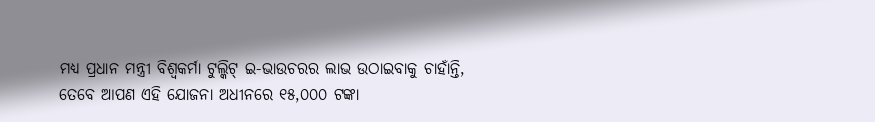ମଧ୍ୟ ପ୍ରଧାନ ମନ୍ତ୍ରୀ ବିଶ୍ୱକର୍ମା ଟୁଲ୍କିଟ୍ ଇ-ଭାଉଚରର ଲାଭ ଉଠାଇବାକୁ ଚାହାଁନ୍ତି, ତେବେ ଆପଣ ଏହି ଯୋଜନା ଅଧୀନରେ ୧୫,୦୦୦ ଟଙ୍କା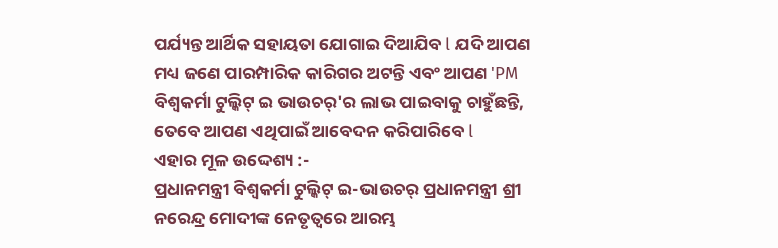ପର୍ଯ୍ୟନ୍ତ ଆର୍ଥିକ ସହାୟତା ଯୋଗାଇ ଦିଆଯିବ l ଯଦି ଆପଣ ମଧ୍ୟ ଜଣେ ପାରମ୍ପାରିକ କାରିଗର ଅଟନ୍ତି ଏବଂ ଆପଣ 'PM ବିଶ୍ୱକର୍ମା ଟୁଲ୍କିଟ୍ ଇ ଭାଉଚର୍'ର ଲାଭ ପାଇବାକୁ ଚାହୁଁଛନ୍ତି, ତେବେ ଆପଣ ଏଥିପାଇଁ ଆବେଦନ କରିପାରିବେ l
ଏହାର ମୂଳ ଉଦ୍ଦେଶ୍ୟ :-
ପ୍ରଧାନମନ୍ତ୍ରୀ ବିଶ୍ୱକର୍ମା ଟୁଲ୍କିଟ୍ ଇ-ଭାଉଚର୍ ପ୍ରଧାନମନ୍ତ୍ରୀ ଶ୍ରୀ ନରେନ୍ଦ୍ର ମୋଦୀଙ୍କ ନେତୃତ୍ୱରେ ଆରମ୍ଭ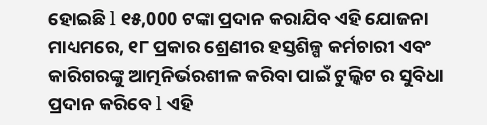ହୋଇଛି l ୧୫,000 ଟଙ୍କା ପ୍ରଦାନ କରାଯିବ ଏହି ଯୋଜନା ମାଧ୍ୟମରେ, ୧୮ ପ୍ରକାର ଶ୍ରେଣୀର ହସ୍ତଶିଳ୍ପ କର୍ମଚାରୀ ଏବଂ କାରିଗରଙ୍କୁ ଆତ୍ମନିର୍ଭରଶୀଳ କରିବା ପାଇଁ ଟୁଲ୍କିଟ ର ସୁବିଧା ପ୍ରଦାନ କରିବେ l ଏହି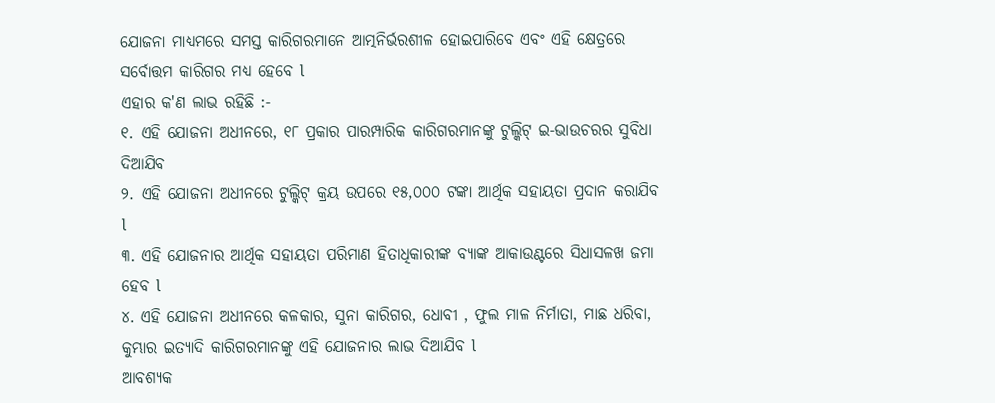ଯୋଜନା ମାଧ୍ୟମରେ ସମସ୍ତ କାରିଗରମାନେ ଆତ୍ମନିର୍ଭରଶୀଳ ହୋଇପାରିବେ ଏବଂ ଏହି କ୍ଷେତ୍ରରେ ସର୍ବୋତ୍ତମ କାରିଗର ମଧ୍ୟ ହେବେ l
ଏହାର କ'ଣ ଲାଭ ରହିଛି :-
୧. ଏହି ଯୋଜନା ଅଧୀନରେ, ୧୮ ପ୍ରକାର ପାରମ୍ପାରିକ କାରିଗରମାନଙ୍କୁ ଟୁଲ୍କିଟ୍ ଇ-ଭାଉଚରର ସୁବିଧା ଦିଆଯିବ
୨. ଏହି ଯୋଜନା ଅଧୀନରେ ଟୁଲ୍କିଟ୍ କ୍ରୟ ଉପରେ ୧୫,୦୦୦ ଟଙ୍କା ଆର୍ଥିକ ସହାୟତା ପ୍ରଦାନ କରାଯିବ l
୩. ଏହି ଯୋଜନାର ଆର୍ଥିକ ସହାୟତା ପରିମାଣ ହିତାଧିକାରୀଙ୍କ ବ୍ୟାଙ୍କ ଆକାଉଣ୍ଟରେ ସିଧାସଳଖ ଜମା ହେବ l
୪. ଏହି ଯୋଜନା ଅଧୀନରେ କଳକାର, ସୁନା କାରିଗର, ଧୋବୀ , ଫୁଲ ମାଳ ନିର୍ମାତା, ମାଛ ଧରିବା, କୁମ୍ଭାର ଇତ୍ୟାଦି କାରିଗରମାନଙ୍କୁ ଏହି ଯୋଜନାର ଲାଭ ଦିଆଯିବ l
ଆବଶ୍ୟକ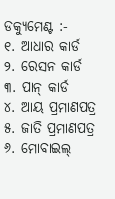ଡକ୍ୟୁମେଣ୍ଟ :-
୧. ଆଧାର କାର୍ଡ
୨. ରେସନ କାର୍ଡ
୩. ପାନ୍ କାର୍ଡ
୪. ଆୟ ପ୍ରମାଣପତ୍ର
୫. ଜାତି ପ୍ରମାଣପତ୍ର
୬. ମୋବାଇଲ୍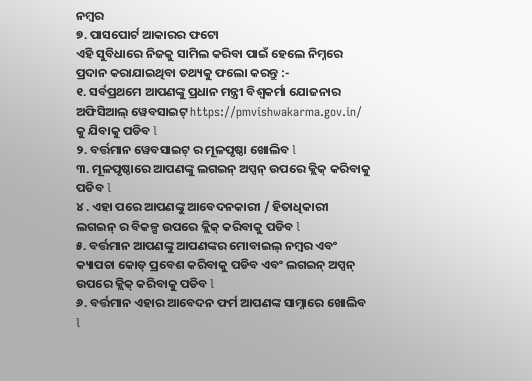ନମ୍ବର
୭. ପାସପୋର୍ଟ ଆକାରର ଫଟୋ
ଏହି ସୁବିଧାରେ ନିଜକୁ ସାମିଲ କରିବା ପାଇଁ ହେଲେ ନିମ୍ନରେ ପ୍ରଦାନ କରାଯାଇଥିବା ତଥ୍ୟକୁ ଫଲୋ କରନ୍ତୁ :-
୧. ସର୍ବପ୍ରଥମେ ଆପଣଙ୍କୁ ପ୍ରଧାନ ମନ୍ତ୍ରୀ ବିଶ୍ୱକର୍ମା ଯୋଜନାର ଅଫିସିଆଲ୍ ୱେବସାଇଟ୍ https://pmvishwakarma.gov.in/ କୁ ଯିବାକୁ ପଡିବ l
୨. ବର୍ତ୍ତମାନ ୱେବସାଇଟ୍ ର ମୂଳପୃଷ୍ଠା ଖୋଲିବ l
୩. ମୂଳପୃଷ୍ଠାରେ ଆପଣଙ୍କୁ ଲଗଇନ୍ ଅପ୍ସନ୍ ଉପରେ କ୍ଲିକ୍ କରିବାକୁ ପଡିବ l
୪ . ଏହା ପରେ ଆପଣଙ୍କୁ ଆବେଦନକାରୀ / ହିତାଧିକାରୀ ଲଗଇନ୍ ର ବିକଳ୍ପ ଉପରେ କ୍ଲିକ୍ କରିବାକୁ ପଡିବ l
୫. ବର୍ତ୍ତମାନ ଆପଣଙ୍କୁ ଆପଣଙ୍କର ମୋବାଇଲ୍ ନମ୍ବର ଏବଂ କ୍ୟାପଚା କୋଡ୍ ପ୍ରବେଶ କରିବାକୁ ପଡିବ ଏବଂ ଲଗଇନ୍ ଅପ୍ସନ୍ ଉପରେ କ୍ଲିକ୍ କରିବାକୁ ପଡିବ l
୬. ବର୍ତ୍ତମାନ ଏହାର ଆବେଦନ ଫର୍ମ ଆପଣଙ୍କ ସାମ୍ନାରେ ଖୋଲିବ l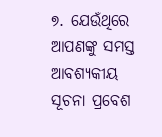୭. ଯେଉଁଥିରେ ଆପଣଙ୍କୁ ସମସ୍ତ ଆବଶ୍ୟକୀୟ ସୂଚନା ପ୍ରବେଶ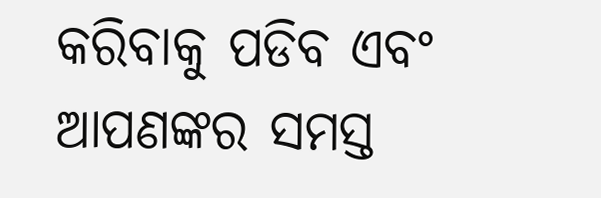କରିବାକୁ ପଡିବ ଏବଂ ଆପଣଙ୍କର ସମସ୍ତ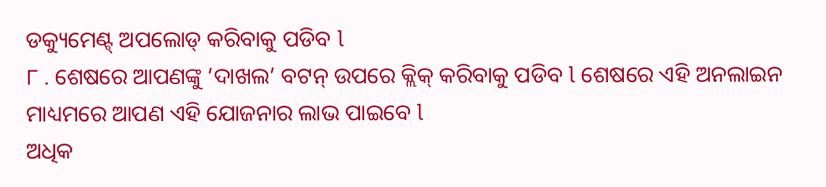ଡକ୍ୟୁମେଣ୍ଟ୍ ଅପଲୋଡ୍ କରିବାକୁ ପଡିବ l
୮ . ଶେଷରେ ଆପଣଙ୍କୁ ‘ଦାଖଲ’ ବଟନ୍ ଉପରେ କ୍ଲିକ୍ କରିବାକୁ ପଡିବ l ଶେଷରେ ଏହି ଅନଲାଇନ ମାଧ୍ୟମରେ ଆପଣ ଏହି ଯୋଜନାର ଲାଭ ପାଇବେ l
ଅଧିକ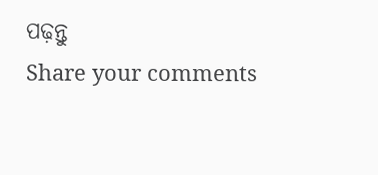ପଢ଼ନ୍ତୁ
Share your comments